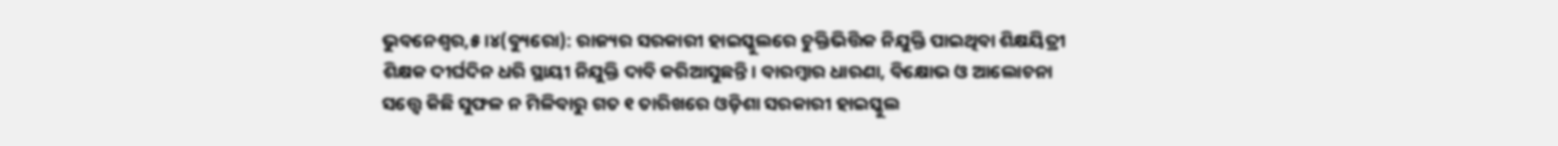ଭୁବନେଶ୍ୱର,୫।୪(ବ୍ୟୁରୋ): ରାଜ୍ୟର ସରକାରୀ ହାଇସ୍କୁଲରେ ଚୁକ୍ତିଭିତ୍ତିକ ନିଯୁକ୍ତି ପାଇଥିବା ଶିକ୍ଷୟିତ୍ରୀ ଶିକ୍ଷକ ଦୀର୍ଘଦିନ ଧରି ସ୍ଥାୟୀ ନିଯୁକ୍ତି ଦାବି କରିଆସୁଛନ୍ତି। ବାରମ୍ବାର ଧାରଣା, ବିକ୍ଷୋଭ ଓ ଆଲୋଚନା ସତ୍ତ୍ୱେ କିଛି ସୁଫଳ ନ ମିଳିବାରୁ ଗତ ୧ ତାରିଖରେ ଓଡ଼ିଶା ସରକାରୀ ହାଇସ୍କୁଲ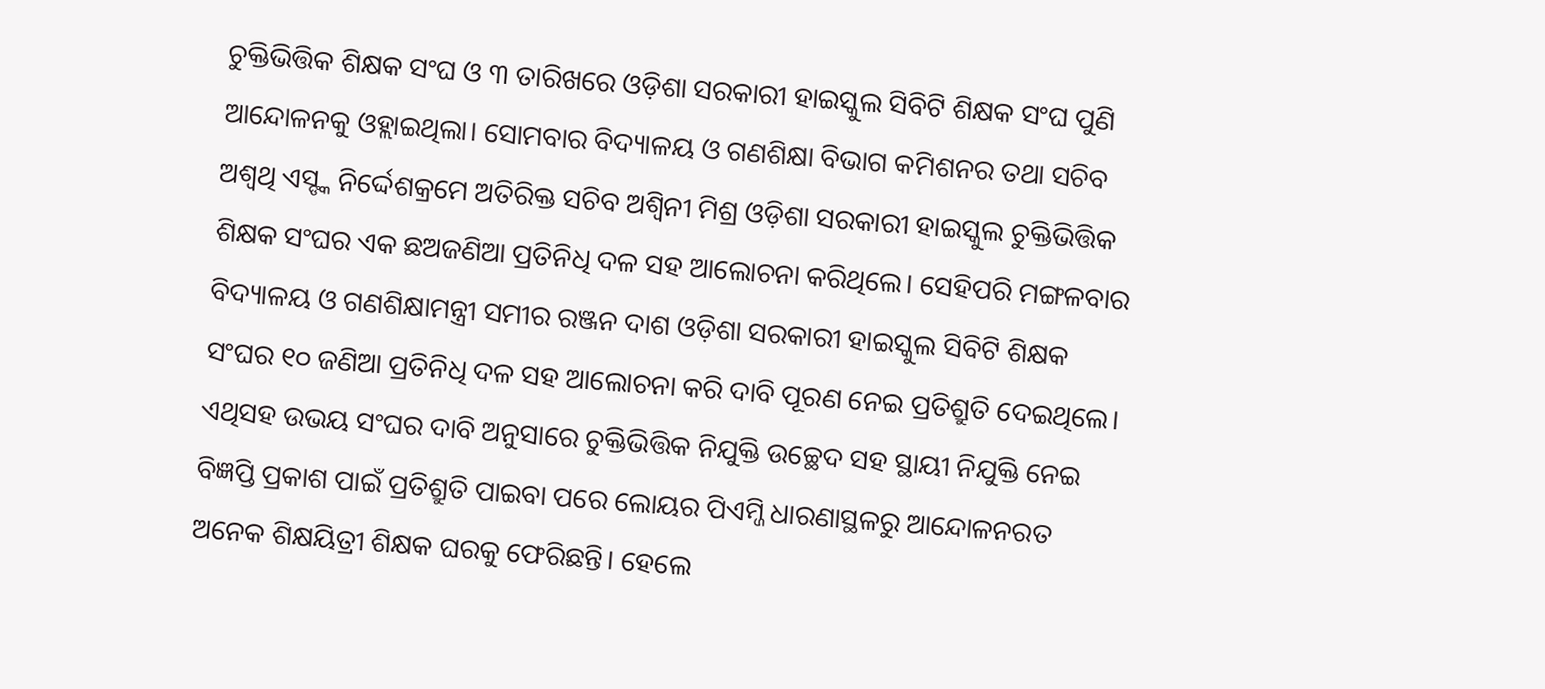ଚୁକ୍ତିଭିତ୍ତିକ ଶିକ୍ଷକ ସଂଘ ଓ ୩ ତାରିଖରେ ଓଡ଼ିଶା ସରକାରୀ ହାଇସ୍କୁଲ ସିବିଟି ଶିକ୍ଷକ ସଂଘ ପୁଣି ଆନ୍ଦୋଳନକୁ ଓହ୍ଲାଇଥିଲା। ସୋମବାର ବିଦ୍ୟାଳୟ ଓ ଗଣଶିକ୍ଷା ବିଭାଗ କମିଶନର ତଥା ସଚିବ ଅଶ୍ୱଥି ଏସ୍ଙ୍କ ନିର୍ଦ୍ଦେଶକ୍ରମେ ଅତିରିକ୍ତ ସଚିବ ଅଶ୍ୱିନୀ ମିଶ୍ର ଓଡ଼ିଶା ସରକାରୀ ହାଇସ୍କୁଲ ଚୁକ୍ତିଭିତ୍ତିକ ଶିକ୍ଷକ ସଂଘର ଏକ ଛଅଜଣିଆ ପ୍ରତିନିଧି ଦଳ ସହ ଆଲୋଚନା କରିଥିଲେ। ସେହିପରି ମଙ୍ଗଳବାର ବିଦ୍ୟାଳୟ ଓ ଗଣଶିକ୍ଷାମନ୍ତ୍ରୀ ସମୀର ରଞ୍ଜନ ଦାଶ ଓଡ଼ିଶା ସରକାରୀ ହାଇସ୍କୁଲ ସିବିଟି ଶିକ୍ଷକ ସଂଘର ୧୦ ଜଣିଆ ପ୍ରତିନିଧି ଦଳ ସହ ଆଲୋଚନା କରି ଦାବି ପୂରଣ ନେଇ ପ୍ରତିଶ୍ରୁତି ଦେଇଥିଲେ। ଏଥିସହ ଉଭୟ ସଂଘର ଦାବି ଅନୁସାରେ ଚୁକ୍ତିଭିତ୍ତିକ ନିଯୁକ୍ତି ଉଚ୍ଛେଦ ସହ ସ୍ଥାୟୀ ନିଯୁକ୍ତି ନେଇ ବିଜ୍ଞପ୍ତି ପ୍ରକାଶ ପାଇଁ ପ୍ରତିଶ୍ରୁତି ପାଇବା ପରେ ଲୋୟର ପିଏମ୍ଜି ଧାରଣାସ୍ଥଳରୁ ଆନ୍ଦୋଳନରତ ଅନେକ ଶିକ୍ଷୟିତ୍ରୀ ଶିକ୍ଷକ ଘରକୁ ଫେରିଛନ୍ତି। ହେଲେ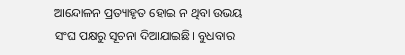ଆନ୍ଦୋଳନ ପ୍ରତ୍ୟାହୃତ ହୋଇ ନ ଥିବା ଉଭୟ ସଂଘ ପକ୍ଷରୁ ସୂଚନା ଦିଆଯାଇଛି। ବୁଧବାର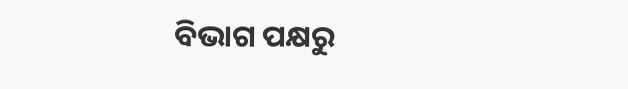ବିଭାଗ ପକ୍ଷରୁ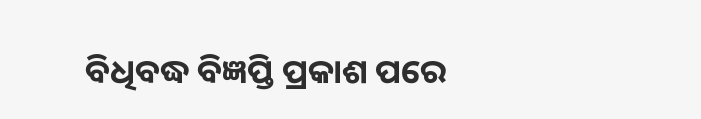ବିଧିବଦ୍ଧ ବିଜ୍ଞପ୍ତି ପ୍ରକାଶ ପରେ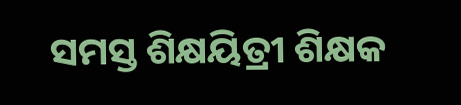ସମସ୍ତ ଶିକ୍ଷୟିତ୍ରୀ ଶିକ୍ଷକ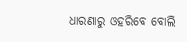ଧାରଣାରୁ ଓହରିବେ ବୋଲି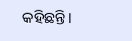କହିଛନ୍ତି।